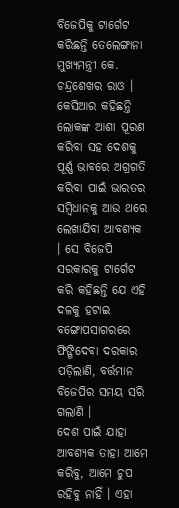ବିଜେପିକୁ ଟାର୍ଗେଟ କରିଛନ୍ତି ତେଲେଙ୍ଗାନା ମୁଖ୍ୟମନ୍ତ୍ରୀ କେ. ଚନ୍ଦ୍ରଶେଖର ରାଓ । କେସିଆର କହିଛନ୍ତି ଲୋକଙ୍କ ଆଶା ପୂରଣ କରିବା ସହ ଦେଶକୁ ପୂର୍ଣ୍ଣ ଭାବରେ ଅଗ୍ରଗତି କରିବା ପାଇଁ ଭାରତର ସମ୍ବିଧାନକୁ ଆଉ ଥରେ ଲେଖାଯିବା ଆବଶ୍ୟକ । ସେ ବିଜେପି ସରକାରକୁ ଟାର୍ଗେଟ କରି କହିଛନ୍ତି ଯେ ଏହି ଦଳକୁ ହଟାଇ ବଙ୍ଗୋପସାଗରରେ ଫିଙ୍ଗିଦେବା ଦରକାର ପଡ଼ିଲାଣି, ବର୍ତ୍ତମାନ ବିଜେପିର ସମୟ ସରି ଗଲାଣି ।
ଦେଶ ପାଇଁ ଯାହା ଆବଶ୍ୟକ ତାହା ଆମେ କରିବୁ, ଆମେ ଚୁପ ରହିବୁ ନାହିଁ । ଏହା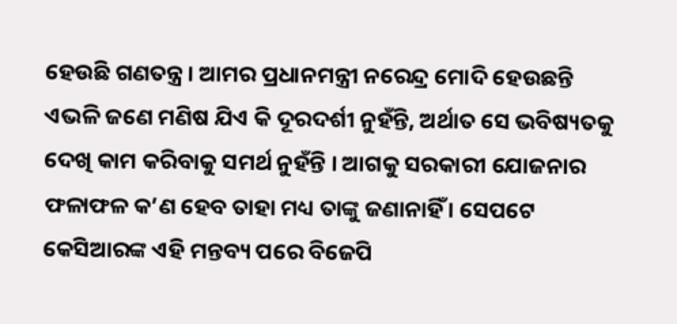ହେଉଛି ଗଣତନ୍ତ୍ର । ଆମର ପ୍ରଧାନମନ୍ତ୍ରୀ ନରେନ୍ଦ୍ର ମୋଦି ହେଉଛନ୍ତି ଏଭଳି ଜଣେ ମଣିଷ ଯିଏ କି ଦୂରଦର୍ଶୀ ନୁହଁନ୍ତି, ଅର୍ଥାତ ସେ ଭବିଷ୍ୟତକୁ ଦେଖି କାମ କରିବାକୁ ସମର୍ଥ ନୁହଁନ୍ତି । ଆଗକୁ ସରକାରୀ ଯୋଜନାର ଫଳାଫଳ କ’ଣ ହେବ ତାହା ମଧ୍ୟ ତାଙ୍କୁ ଜଣାନାହିଁ । ସେପଟେ କେସିଆରଙ୍କ ଏହି ମନ୍ତବ୍ୟ ପରେ ବିଜେପି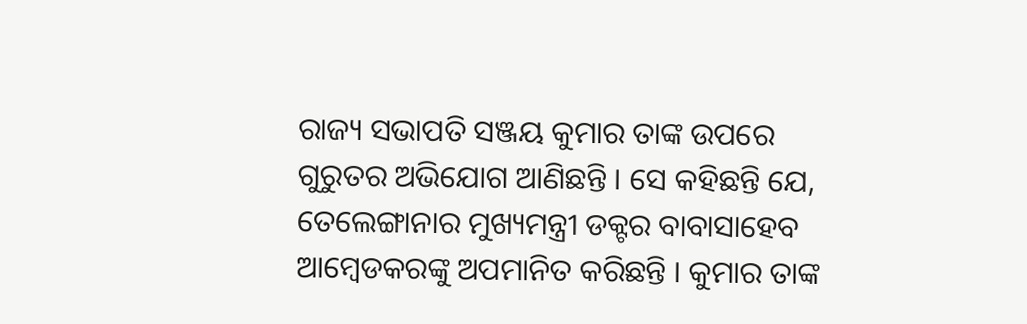ରାଜ୍ୟ ସଭାପତି ସଞ୍ଜୟ କୁମାର ତାଙ୍କ ଉପରେ ଗୁରୁତର ଅଭିଯୋଗ ଆଣିଛନ୍ତି । ସେ କହିଛନ୍ତି ଯେ, ତେଲେଙ୍ଗାନାର ମୁଖ୍ୟମନ୍ତ୍ରୀ ଡକ୍ଟର ବାବାସାହେବ ଆମ୍ବେଡକରଙ୍କୁ ଅପମାନିତ କରିଛନ୍ତି । କୁମାର ତାଙ୍କ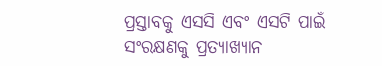ପ୍ରସ୍ତାବକୁ ଏସସି ଏବଂ ଏସଟି ପାଇଁ ସଂରକ୍ଷଣକୁ ପ୍ରତ୍ୟାଖ୍ୟାନ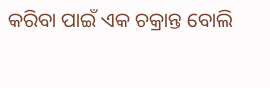କରିବା ପାଇଁ ଏକ ଚକ୍ରାନ୍ତ ବୋଲି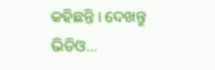କହିଛନ୍ତି । ଦେଖନ୍ତୁ ଭିଡିଓ…